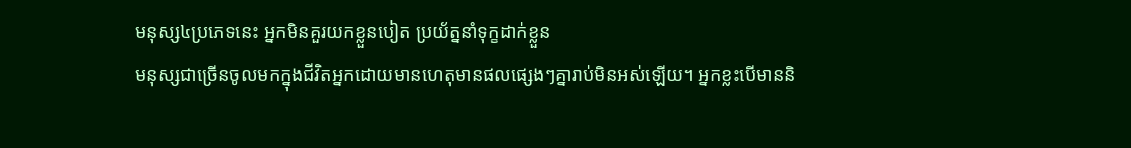មនុស្ស៤ប្រភេទនេះ អ្នកមិនគួរយកខ្លួនបៀត ប្រយ័ត្ននាំទុក្ខដាក់ខ្លួន
មនុស្សជាច្រើនចូលមកក្នុងជីវិតអ្នកដោយមានហេតុមានផលផ្សេងៗគ្នារាប់មិនអស់ឡើយ។ អ្នកខ្លះបើមាននិ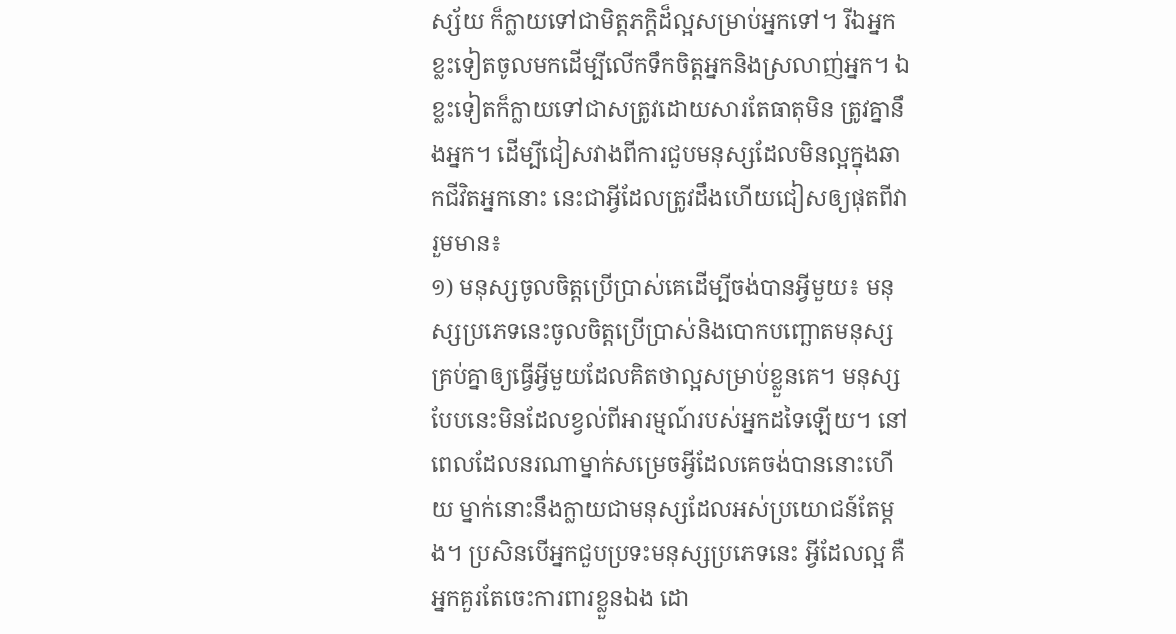ស្ស័យ ក៏ក្លាយទៅជាមិត្តភក្ដិដ៏ល្អសម្រាប់អ្នកទៅ។ រីឯអ្នកខ្លះទៀតចូលមកដើម្បីលើកទឹកចិត្តអ្នកនិងស្រលាញ់អ្នក។ ឯខ្លះទៀតក៏ក្លាយទៅជាសត្រូវដោយសារតែធាតុមិន ត្រូវគ្នានឹងអ្នក។ ដើម្បីជៀសវាងពីការជួបមនុស្សដែលមិនល្អក្នុងឆាកជីវិតអ្នកនោះ នេះជាអ្វីដែលត្រូវដឹងហើយជៀសឲ្យផុតពីវារួមមាន៖
១) មនុស្សចូលចិត្តប្រើប្រាស់គេដើម្បីចង់បានអ្វីមួយ៖ មនុស្សប្រភេទនេះចូលចិត្តប្រើប្រាស់និងបោកបញ្ឆោតមនុស្សគ្រប់គ្នាឲ្យធ្វើអ្វីមួយដែលគិតថាល្អសម្រាប់ខ្លួនគេ។ មនុស្សបែបនេះមិនដែលខ្វល់ពីអារម្មណ៍របស់អ្នកដទៃឡើយ។ នៅពេលដែលនរណាម្នាក់សម្រេចអ្វីដែលគេចង់បាននោះហើយ ម្នាក់នោះនឹងក្លាយជាមនុស្សដែលអស់ប្រយោជន៍តែម្ដង។ ប្រសិនបើអ្នកជួបប្រទះមនុស្សប្រភេទនេះ អ្វីដែលល្អ គឺអ្នកគួរតែចេះការពារខ្លួនឯង ដោ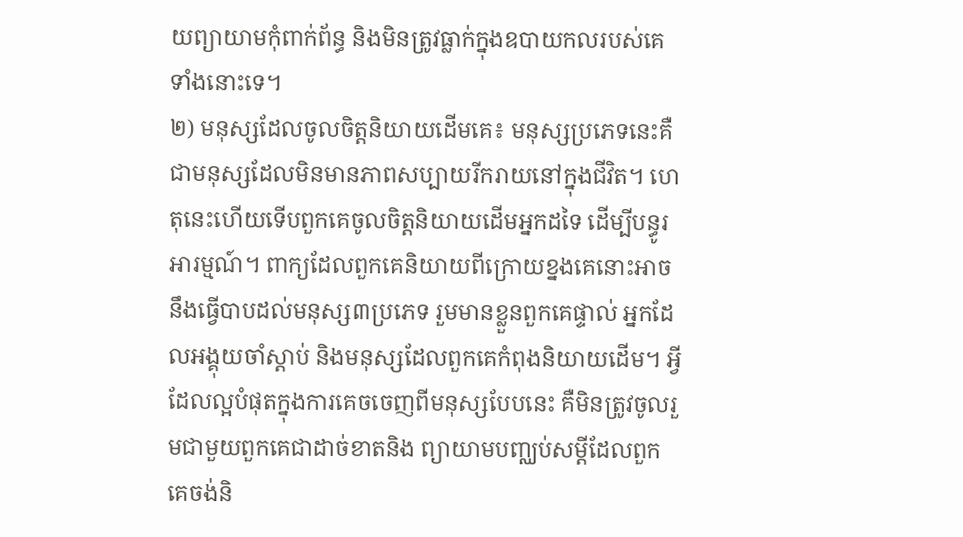យព្យាយាមកុំពាក់ព័ន្ធ និងមិនត្រូវធ្លាក់ក្នុងឧបាយកលរបស់គេទាំងនោះទេ។
២) មនុស្សដែលចូលចិត្តនិយាយដើមគេ៖ មនុស្សប្រភេទនេះគឺជាមនុស្សដែលមិនមានភាពសប្បាយរីករាយនៅក្នុងជីវិត។ ហេតុនេះហើយទើបពួកគេចូលចិត្តនិយាយដើមអ្នកដទៃ ដើម្បីបន្ធូរអារម្មណ៍។ ពាក្យដែលពួកគេនិយាយពីក្រោយខ្នងគេនោះអាចនឹងធ្វើបាបដល់មនុស្ស៣ប្រភេទ រួមមានខ្លួនពួកគេផ្ទាល់ អ្នកដែលអង្គុយចាំស្ដាប់ និងមនុស្សដែលពួកគេកំពុងនិយាយដើម។ អ្វីដែលល្អបំផុតក្នុងការគេចចេញពីមនុស្សបែបនេះ គឺមិនត្រូវចូលរួមជាមួយពួកគេជាដាច់ខាតនិង ព្យាយាមបញ្ឈប់សម្ដីដែលពួកគេចង់និ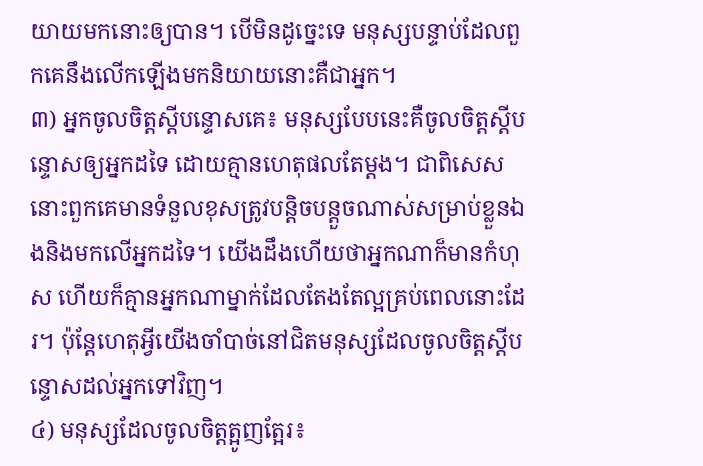យាយមកនោះឲ្យបាន។ បើមិនដូច្នេះទេ មនុស្សបន្ទាប់ដែលពួកគេនឹងលើកឡើងមកនិយាយនោះគឺជាអ្នក។
៣) អ្នកចូលចិត្តស្ដីបន្ទោសគេ៖ មនុស្សបែបនេះគឺចូលចិត្តស្ដីបន្ទោសឲ្យអ្នកដទៃ ដោយគ្មានហេតុផលតែម្ដង។ ជាពិសេសនោះពួកគេមានទំនួលខុសត្រូវបន្តិចបន្តួចណាស់សម្រាប់ខ្លួនឯងនិងមកលើអ្នកដទៃ។ យើងដឹងហើយថាអ្នកណាក៏មានកំហុស ហើយក៏គ្មានអ្នកណាម្នាក់ដែលតែងតែល្អគ្រប់ពេលនោះដែរ។ ប៉ុន្តែហេតុអ្វីយើងចាំបាច់នៅជិតមនុស្សដែលចូលចិត្តស្ដីបន្ទោសដល់អ្នកទៅវិញ។
៤) មនុស្សដែលចូលចិត្តត្អូញត្អែរ៖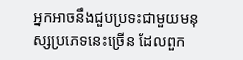អ្នកអាចនឹងជួបប្រទះជាមួយមនុស្សប្រភេទនេះច្រើន ដែលពួក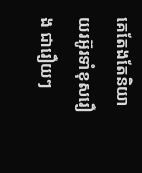គេតែងតែនិយាយរអ៊ូរទាំខុសរឿង ជារឿយៗ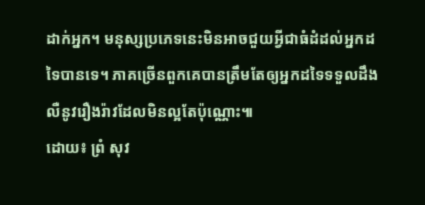ដាក់អ្នក។ មនុស្សប្រភេទនេះមិនអាចជួយអ្វីជាធំដំដល់អ្នកដទៃបានទេ។ ភាគច្រើនពួកគេបានត្រឹមតែឲ្យអ្នកដទៃទទួលដឹង លឺនូវរឿងរ៉ាវដែលមិនល្អតែប៉ុណ្ណោះ៕
ដោយ៖ ព្រំ សុវ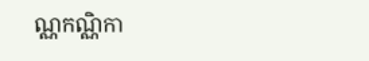ណ្ណកណ្ណិកា